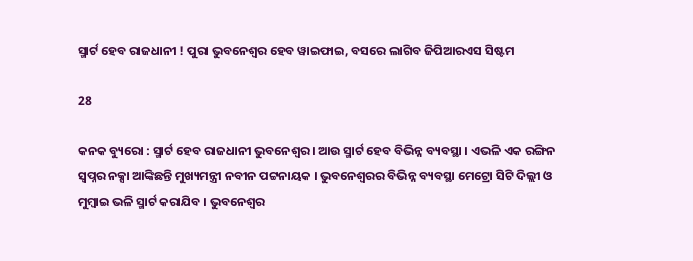ସ୍ମାର୍ଟ ହେବ ରାଜଧାନୀ ! ପୁରା ଭୁବନେଶ୍ୱର ହେବ ୱାଇଫାଇ, ବସରେ ଲାଗିବ ଜିପିଆରଏସ ସିଷ୍ଟମ

28

କନକ ବ୍ୟୁରୋ : ସ୍ମାର୍ଟ ହେବ ରାଜଧାନୀ ଭୁବନେଶ୍ୱର । ଆଉ ସ୍ମାର୍ଟ ହେବ ବିଭିନ୍ନ ବ୍ୟବସ୍ଥା । ଏଭଳି ଏକ ରଙ୍ଗିନ ସ୍ୱପ୍ନର ନକ୍ସା ଆଙ୍କିଛନ୍ତି ମୁଖ୍ୟମନ୍ତ୍ରୀ ନବୀନ ପଟ୍ଟନାୟକ । ଭୁବନେଶ୍ୱରର ବିଭିନ୍ନ ବ୍ୟବସ୍ଥା ମେଟ୍ରୋ ସିଟି ଦିଲ୍ଲୀ ଓ ମୁମ୍ବାଇ ଭଳି ସ୍ମାର୍ଟ କରାଯିବ । ଭୁବନେଶ୍ୱର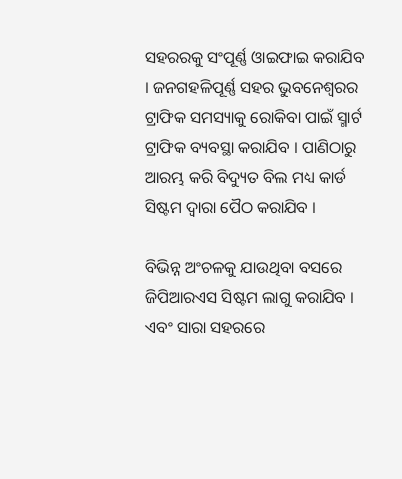ସହରରକୁ ସଂପୂର୍ଣ୍ଣ ଓାଇଫାଇ କରାଯିବ । ଜନଗହଳିପୂର୍ଣ୍ଣ ସହର ଭୁବନେଶ୍ୱରର ଟ୍ରାଫିକ ସମସ୍ୟାକୁ ରୋକିବା ପାଇଁ ସ୍ମାର୍ଟ ଟ୍ରାଫିକ ବ୍ୟବସ୍ଥା କରାଯିବ । ପାଣିଠାରୁ ଆରମ୍ଭ କରି ବିଦ୍ୟୁତ ବିଲ ମଧ୍ୟ କାର୍ଡ ସିଷ୍ଟମ ଦ୍ୱାରା ପୈଠ କରାଯିବ ।

ବିଭିନ୍ନ ଅଂଚଳକୁ ଯାଉଥିବା ବସରେ ଜିପିଆରଏସ ସିଷ୍ଟମ ଲାଗୁ କରାଯିବ । ଏବଂ ସାରା ସହରରେ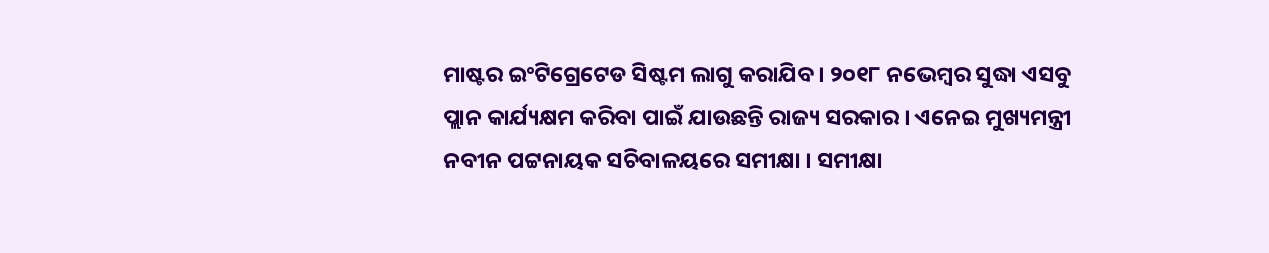ମାଷ୍ଟର ଇଂଟିଗ୍ରେଟେଡ ସିଷ୍ଟମ ଲାଗୁ କରାଯିବ । ୨୦୧୮ ନଭେମ୍ବର ସୁଦ୍ଧା ଏସବୁ ପ୍ଲାନ କାର୍ଯ୍ୟକ୍ଷମ କରିବା ପାଇଁ ଯାଉଛନ୍ତି ରାଜ୍ୟ ସରକାର । ଏନେଇ ମୁଖ୍ୟମନ୍ତ୍ରୀ ନବୀନ ପଟ୍ଟନାୟକ ସଚିବାଳୟରେ ସମୀକ୍ଷା । ସମୀକ୍ଷା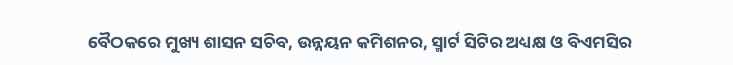ବୈଠକରେ ମୁଖ୍ୟ ଶାସନ ସଚିବ, ଉନ୍ନୟନ କମିଶନର, ସ୍ମାର୍ଟ ସିଟିର ଅଧ୍ୟକ୍ଷ ଓ ବିଏମସିର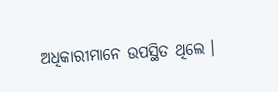ଅଧିକାରୀମାନେ ଉପସ୍ଥିତ ଥିଲେ ।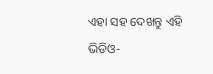ଏହା ସହ ଦେଖନ୍ତୁ ଏହି ଭିଡିଓ-